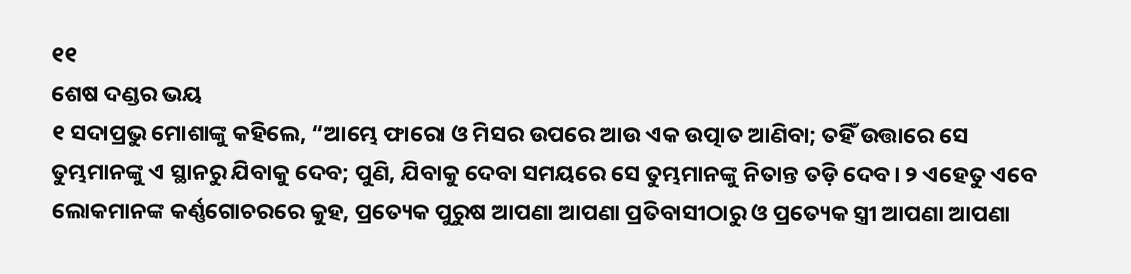୧୧
ଶେଷ ଦଣ୍ଡର ଭୟ
୧ ସଦାପ୍ରଭୁ ମୋଶାଙ୍କୁ କହିଲେ, “ଆମ୍ଭେ ଫାରୋ ଓ ମିସର ଉପରେ ଆଉ ଏକ ଉତ୍ପାତ ଆଣିବା; ତହିଁ ଉତ୍ତାରେ ସେ ତୁମ୍ଭମାନଙ୍କୁ ଏ ସ୍ଥାନରୁ ଯିବାକୁ ଦେବ; ପୁଣି, ଯିବାକୁ ଦେବା ସମୟରେ ସେ ତୁମ୍ଭମାନଙ୍କୁ ନିତାନ୍ତ ତଡ଼ି ଦେବ। ୨ ଏହେତୁ ଏବେ ଲୋକମାନଙ୍କ କର୍ଣ୍ଣଗୋଚରରେ କୁହ, ପ୍ରତ୍ୟେକ ପୁରୁଷ ଆପଣା ଆପଣା ପ୍ରତିବାସୀଠାରୁ ଓ ପ୍ରତ୍ୟେକ ସ୍ତ୍ରୀ ଆପଣା ଆପଣା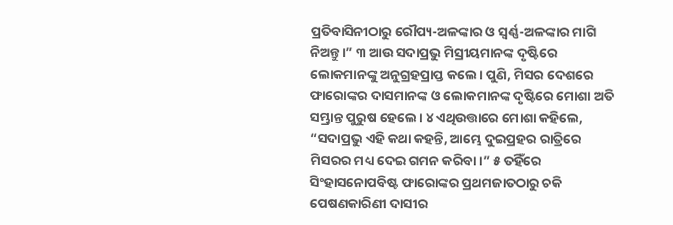ପ୍ରତିବାସିନୀଠାରୁ ରୌପ୍ୟ-ଅଳଙ୍କାର ଓ ସ୍ୱର୍ଣ୍ଣ-ଅଳଙ୍କାର ମାଗି ନିଅନ୍ତୁ।” ୩ ଆଉ ସଦାପ୍ରଭୁ ମିସ୍ରୀୟମାନଙ୍କ ଦୃଷ୍ଟିରେ ଲୋକମାନଙ୍କୁ ଅନୁଗ୍ରହପ୍ରାପ୍ତ କଲେ। ପୁଣି, ମିସର ଦେଶରେ ଫାରୋଙ୍କର ଦାସମାନଙ୍କ ଓ ଲୋକମାନଙ୍କ ଦୃଷ୍ଟିରେ ମୋଶା ଅତି ସମ୍ଭ୍ରାନ୍ତ ପୁରୁଷ ହେଲେ। ୪ ଏଥିଉତ୍ତାରେ ମୋଶା କହିଲେ, “ସଦାପ୍ରଭୁ ଏହି କଥା କହନ୍ତି, ଆମ୍ଭେ ଦୁଇପ୍ରହର ରାତ୍ରିରେ ମିସରର ମଧ୍ୟ ଦେଇ ଗମନ କରିବା।” ୫ ତହିଁରେ ସିଂହାସନୋପବିଷ୍ଟ ଫାରୋଙ୍କର ପ୍ରଥମଜାତଠାରୁ ଚକି ପେଷଣକାରିଣୀ ଦାସୀର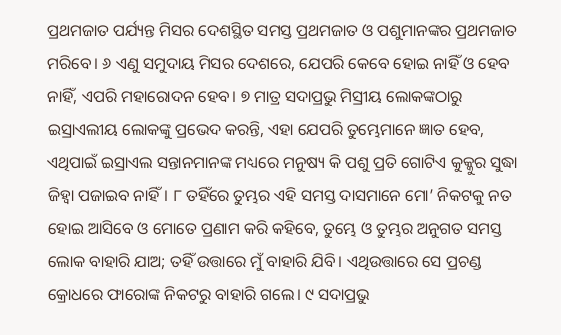ପ୍ରଥମଜାତ ପର୍ଯ୍ୟନ୍ତ ମିସର ଦେଶସ୍ଥିତ ସମସ୍ତ ପ୍ରଥମଜାତ ଓ ପଶୁମାନଙ୍କର ପ୍ରଥମଜାତ ମରିବେ। ୬ ଏଣୁ ସମୁଦାୟ ମିସର ଦେଶରେ, ଯେପରି କେବେ ହୋଇ ନାହିଁ ଓ ହେବ ନାହିଁ, ଏପରି ମହାରୋଦନ ହେବ। ୭ ମାତ୍ର ସଦାପ୍ରଭୁ ମିସ୍ରୀୟ ଲୋକଙ୍କଠାରୁ ଇସ୍ରାଏଲୀୟ ଲୋକଙ୍କୁ ପ୍ରଭେଦ କରନ୍ତି, ଏହା ଯେପରି ତୁମ୍ଭେମାନେ ଜ୍ଞାତ ହେବ, ଏଥିପାଇଁ ଇସ୍ରାଏଲ ସନ୍ତାନମାନଙ୍କ ମଧ୍ୟରେ ମନୁଷ୍ୟ କି ପଶୁ ପ୍ରତି ଗୋଟିଏ କୁକ୍କୁର ସୁଦ୍ଧା ଜିହ୍ୱା ପଜାଇବ ନାହିଁ। ୮ ତହିଁରେ ତୁମ୍ଭର ଏହି ସମସ୍ତ ଦାସମାନେ ମୋ’ ନିକଟକୁ ନତ ହୋଇ ଆସିବେ ଓ ମୋତେ ପ୍ରଣାମ କରି କହିବେ, ତୁମ୍ଭେ ଓ ତୁମ୍ଭର ଅନୁଗତ ସମସ୍ତ ଲୋକ ବାହାରି ଯାଅ; ତହିଁ ଉତ୍ତାରେ ମୁଁ ବାହାରି ଯିବି। ଏଥିଉତ୍ତାରେ ସେ ପ୍ରଚଣ୍ଡ କ୍ରୋଧରେ ଫାରୋଙ୍କ ନିକଟରୁ ବାହାରି ଗଲେ। ୯ ସଦାପ୍ରଭୁ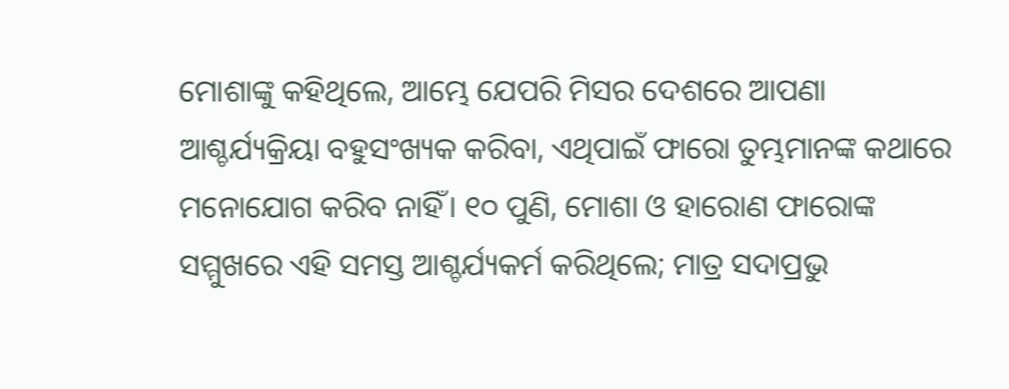ମୋଶାଙ୍କୁ କହିଥିଲେ, ଆମ୍ଭେ ଯେପରି ମିସର ଦେଶରେ ଆପଣା ଆଶ୍ଚର୍ଯ୍ୟକ୍ରିୟା ବହୁସଂଖ୍ୟକ କରିବା, ଏଥିପାଇଁ ଫାରୋ ତୁମ୍ଭମାନଙ୍କ କଥାରେ ମନୋଯୋଗ କରିବ ନାହିଁ। ୧୦ ପୁଣି, ମୋଶା ଓ ହାରୋଣ ଫାରୋଙ୍କ ସମ୍ମୁଖରେ ଏହି ସମସ୍ତ ଆଶ୍ଚର୍ଯ୍ୟକର୍ମ କରିଥିଲେ; ମାତ୍ର ସଦାପ୍ରଭୁ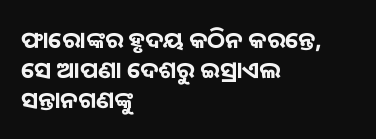ଫାରୋଙ୍କର ହୃଦୟ କଠିନ କରନ୍ତେ, ସେ ଆପଣା ଦେଶରୁ ଇସ୍ରାଏଲ ସନ୍ତାନଗଣଙ୍କୁ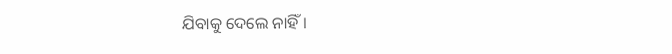ଯିବାକୁ ଦେଲେ ନାହିଁ।